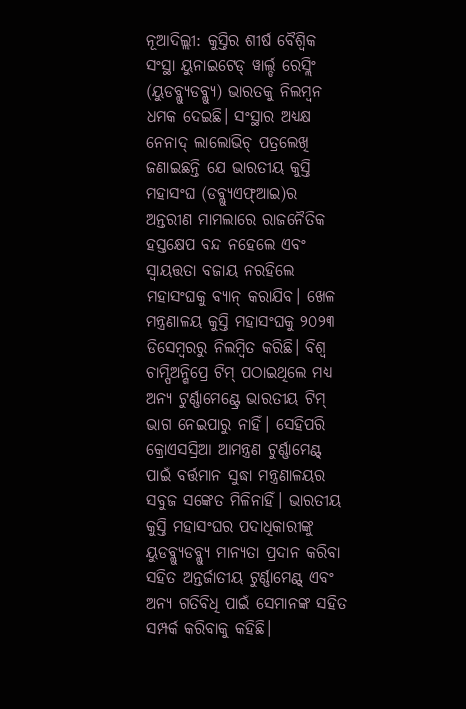ନୂଆଦିଲ୍ଲୀ: କୁସ୍ତିର ଶୀର୍ଷ ବୈଶ୍ୱିକ ସଂସ୍ଥା ୟୁନାଇଟେଡ୍ ୱାର୍ଲ୍ଡ ରେସ୍ଲିଂ (ୟୁଡବ୍ଲ୍ୟୁଡବ୍ଲ୍ୟୁ) ଭାରତକୁ ନିଲମ୍ବନ ଧମକ ଦେଇଛି। ସଂସ୍ଥାର ଅଧ୍ୟକ୍ଷ ନେନାଦ୍ ଲାଲୋଭିଚ୍ ପତ୍ରଲେଖି ଜଣାଇଛନ୍ତି ଯେ ଭାରତୀୟ କୁସ୍ତି ମହାସଂଘ (ଡବ୍ଲ୍ୟୁଏଫ୍ଆଇ)ର ଅନ୍ତରୀଣ ମାମଲାରେ ରାଜନୈତିକ ହସ୍ତକ୍ଷେପ ବନ୍ଦ ନହେଲେ ଏବଂ ସ୍ୱାୟତ୍ତତା ବଜାୟ ନରହିଲେ ମହାସଂଘକୁ ବ୍ୟାନ୍ କରାଯିବ। ଖେଳ ମନ୍ତ୍ରଣାଳୟ କୁସ୍ତି ମହାସଂଘକୁ ୨୦୨୩ ଡିସେମ୍ବରରୁ ନିଲମ୍ବିତ କରିଛି। ବିଶ୍ୱ ଚାମ୍ପିଅନ୍ଶିପ୍ରେ ଟିମ୍ ପଠାଇଥିଲେ ମଧ୍ୟ ଅନ୍ୟ ଟୁର୍ଣ୍ଣାମେଣ୍ଟ୍ରେ ଭାରତୀୟ ଟିମ୍ ଭାଗ ନେଇପାରୁ ନାହିଁ। ସେହିପରି କ୍ରୋଏସସ୍ରିଆ ଆମନ୍ତ୍ରଣ ଟୁର୍ଣ୍ଣାମେଣ୍ଟ୍ ପାଇଁ ବର୍ତ୍ତମାନ ସୁଦ୍ଧା ମନ୍ତ୍ରଣାଳୟର ସବୁଜ ସଙ୍କେତ ମିଳିନାହିଁ। ଭାରତୀୟ କୁସ୍ତି ମହାସଂଘର ପଦାଧିକାରୀଙ୍କୁ ୟୁଡବ୍ଲ୍ୟୁଡବ୍ଲ୍ୟୁ ମାନ୍ୟତା ପ୍ରଦାନ କରିବା ସହିତ ଅନ୍ତର୍ଜାତୀୟ ଟୁର୍ଣ୍ଣାମେଣ୍ଟ୍ ଏବଂ ଅନ୍ୟ ଗତିବିଧି ପାଇଁ ସେମାନଙ୍କ ସହିତ ସମ୍ପର୍କ କରିବାକୁ କହିଛି।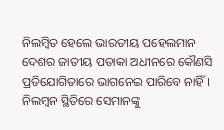ନିଲମ୍ବିତ ହେଲେ ଭାରତୀୟ ପହେଲମାନ ଦେଶର ଜାତୀୟ ପତାକା ଅଧୀନରେ କୌଣସି ପ୍ରତିଯୋଗିତାରେ ଭାଗନେଇ ପାରିବେ ନାହିଁ। ନିଲମ୍ବନ ସ୍ଥିତିରେ ସେମାନଙ୍କୁ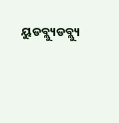ୟୁଡବ୍ଲ୍ୟୁଡବ୍ଲ୍ୟୁ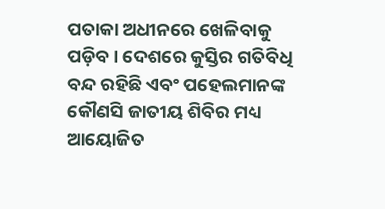ପତାକା ଅଧୀନରେ ଖେଳିବାକୁ ପଡ଼ିବ। ଦେଶରେ କୁସ୍ତିର ଗତିବିଧି ବନ୍ଦ ରହିଛି ଏବଂ ପହେଲମାନଙ୍କ କୌଣସି ଜାତୀୟ ଶିବିର ମଧ୍ୟ ଆୟୋଜିତ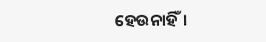ହେଉନାହିଁ।